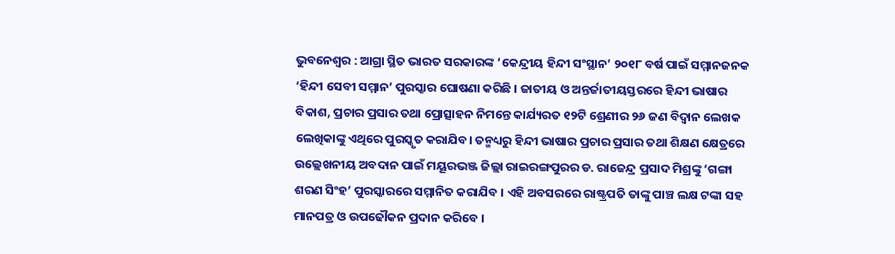ଭୁବନେଶ୍ୱର : ଆଗ୍ରା ସ୍ଥିତ ଭାରତ ସରକାରଙ୍କ ‘କେନ୍ଦ୍ରୀୟ ହିନ୍ଦୀ ସଂସ୍ଥାନ’ ୨୦୧୮ ବର୍ଷ ପାଇଁ ସମ୍ମାନଜନକ ‘ହିନ୍ଦୀ ସେବୀ ସମ୍ମାନ’ ପୁରସ୍କାର ଘୋଷଣା କରିଛି । ଜାତୀୟ ଓ ଅନ୍ତର୍ଜାତୀୟସ୍ତରରେ ହିନ୍ଦୀ ଭାଷାର ବିକାଶ, ପ୍ରଚାର ପ୍ରସାର ତଥା ପ୍ରୋତ୍ସାହନ ନିମନ୍ତେ କାର୍ଯ୍ୟରତ ୧୨ଟି ଶ୍ରେଣୀର ୨୬ ଜଣ ବିଦ୍ୱାନ ଲେଖକ ଲେଖିକାଙ୍କୁ ଏଥିରେ ପୁରସ୍କୃତ କରାଯିବ। ତନ୍ମଧ୍ୟରୁ ହିନ୍ଦୀ ଭାଷାର ପ୍ରଚାର ପ୍ରସାର ତଥା ଶିକ୍ଷଣ କ୍ଷେତ୍ରରେ ଉଲ୍ଲେଖନୀୟ ଅବଦାନ ପାଇଁ ମୟୂରଭଞ୍ଜ ଜିଲ୍ଲା ରାଇରଙ୍ଗପୁରର ଡ. ରାଜେନ୍ଦ୍ର ପ୍ରସାଦ ମିଶ୍ରଙ୍କୁ ‘ଗଙ୍ଗା ଶରଣ ସିଂହ’ ପୁରସ୍କାରରେ ସମ୍ମାନିତ କରାଯିବ । ଏହି ଅବସରରେ ରାଷ୍ଟ୍ରପତି ତାଙ୍କୁ ପାଞ୍ଚ ଲକ୍ଷ ଟଙ୍କା ସହ ମାନପତ୍ର ଓ ଉପଢୌକନ ପ୍ରଦାନ କରିବେ ।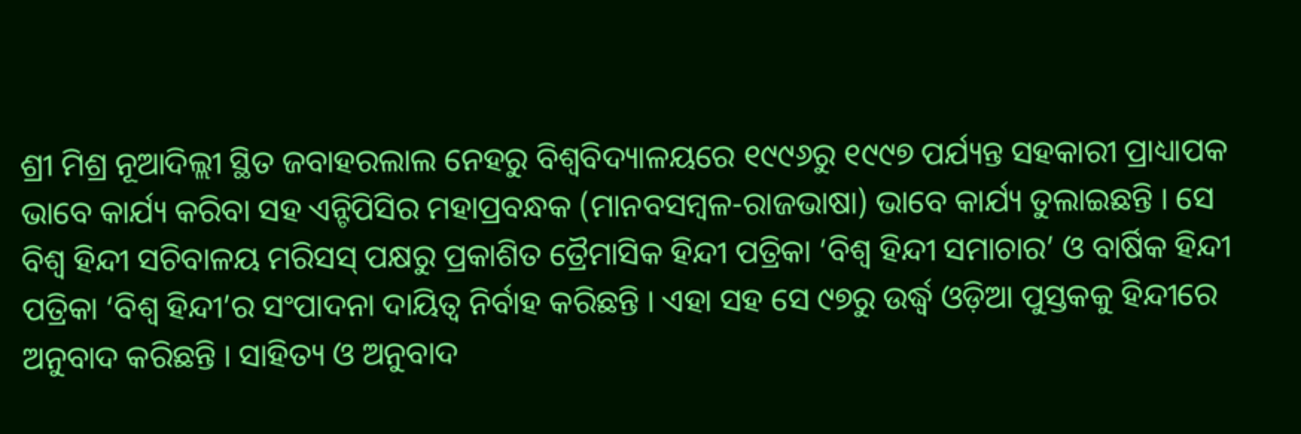ଶ୍ରୀ ମିଶ୍ର ନୂଆଦିଲ୍ଲୀ ସ୍ଥିତ ଜବାହରଲାଲ ନେହରୁ ବିଶ୍ଵବିଦ୍ୟାଳୟରେ ୧୯୯୬ରୁ ୧୯୯୭ ପର୍ଯ୍ୟନ୍ତ ସହକାରୀ ପ୍ରାଧ୍ୟାପକ ଭାବେ କାର୍ଯ୍ୟ କରିବା ସହ ଏନ୍ଟିପିସିର ମହାପ୍ରବନ୍ଧକ (ମାନବସମ୍ବଳ-ରାଜଭାଷା) ଭାବେ କାର୍ଯ୍ୟ ତୁଲାଇଛନ୍ତି । ସେ ବିଶ୍ଵ ହିନ୍ଦୀ ସଚିବାଳୟ ମରିସସ୍ ପକ୍ଷରୁ ପ୍ରକାଶିତ ତ୍ରୈମାସିକ ହିନ୍ଦୀ ପତ୍ରିକା ‘ବିଶ୍ବ ହିନ୍ଦୀ ସମାଚାର’ ଓ ବାର୍ଷିକ ହିନ୍ଦୀ ପତ୍ରିକା ‘ବିଶ୍ବ ହିନ୍ଦୀ’ର ସଂପାଦନା ଦାୟିତ୍ବ ନିର୍ବାହ କରିଛନ୍ତି । ଏହା ସହ ସେ ୯୭ରୁ ଉର୍ଦ୍ଧ୍ଵ ଓଡ଼ିଆ ପୁସ୍ତକକୁ ହିନ୍ଦୀରେ ଅନୁବାଦ କରିଛନ୍ତି । ସାହିତ୍ୟ ଓ ଅନୁବାଦ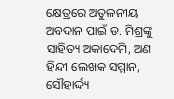କ୍ଷେତ୍ରରେ ଅତୁଳନୀୟ ଅବଦାନ ପାଇଁ ଡ. ମିଶ୍ରଙ୍କୁ ସାହିତ୍ୟ ଅକାଦେମି, ଅଣ ହିନ୍ଦୀ ଲେଖକ ସମ୍ମାନ, ସୌହାର୍ଦ୍ଦ୍ୟ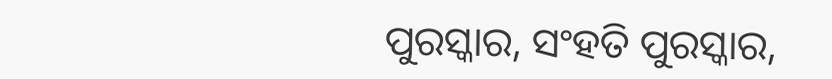ପୁରସ୍କାର, ସଂହତି ପୁରସ୍କାର,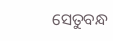ସେତୁବନ୍ଧ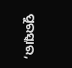ପୁରସ୍କାର,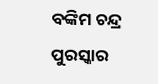ବଙ୍କିମ ଚନ୍ଦ୍ର ପୁରସ୍କାର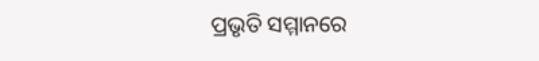ପ୍ରଭୃତି ସମ୍ମାନରେ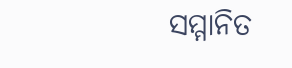ସମ୍ମାନିତ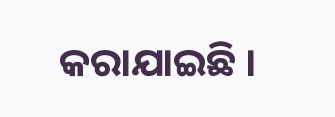କରାଯାଇଛି ।